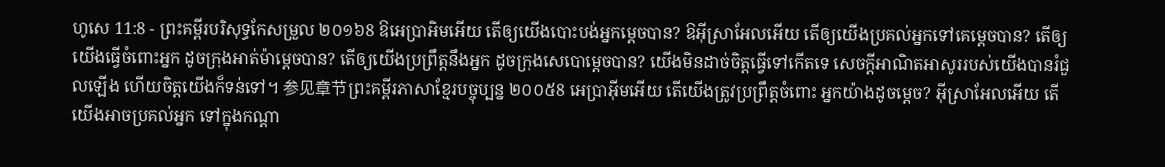ហូសេ 11:8 - ព្រះគម្ពីរបរិសុទ្ធកែសម្រួល ២០១៦8 ឱអេប្រាអិមអើយ តើឲ្យយើងបោះបង់អ្នកម្ដេចបាន? ឱអ៊ីស្រាអែលអើយ តើឲ្យយើងប្រគល់អ្នកទៅគេម្ដេចបាន? តើឲ្យយើងធ្វើចំពោះអ្នក ដូចក្រុងអាត់ម៉ាម្ដេចបាន? តើឲ្យយើងប្រព្រឹត្តនឹងអ្នក ដូចក្រុងសេបោម្តេចបាន? យើងមិនដាច់ចិត្តធ្វើទៅកើតទេ សេចក្ដីអាណិតអាសូររបស់យើងបានរំជួលឡើង ហើយចិត្តយើងក៏ទន់ទៅ។ 参见章节ព្រះគម្ពីរភាសាខ្មែរបច្ចុប្បន្ន ២០០៥8 អេប្រាអ៊ីមអើយ តើយើងត្រូវប្រព្រឹត្តចំពោះ អ្នកយ៉ាងដូចម្ដេច? អ៊ីស្រាអែលអើយ តើយើងអាចប្រគល់អ្នក ទៅក្នុងកណ្ដា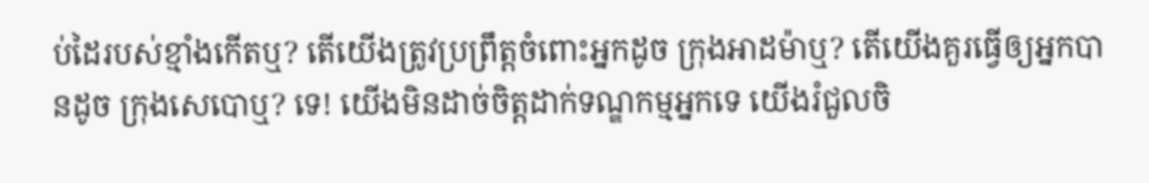ប់ដៃរបស់ខ្មាំងកើតឬ? តើយើងត្រូវប្រព្រឹត្តចំពោះអ្នកដូច ក្រុងអាដម៉ាឬ? តើយើងគួរធ្វើឲ្យអ្នកបានដូច ក្រុងសេបោឬ? ទេ! យើងមិនដាច់ចិត្តដាក់ទណ្ឌកម្មអ្នកទេ យើងរំជួលចិ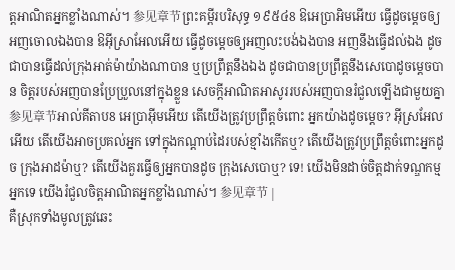ត្តអាណិតអ្នកខ្លាំងណាស់។ 参见章节ព្រះគម្ពីរបរិសុទ្ធ ១៩៥៤8 ឱអេប្រាអិមអើយ ធ្វើដូចម្តេចឲ្យអញចោលឯងបាន ឱអ៊ីស្រាអែលអើយ ធ្វើដូចម្តេចឲ្យអញលះបង់ឯងបាន អញនឹងធ្វើដល់ឯង ដូចជាបានធ្វើដល់ក្រុងអាត់ម៉ាយ៉ាងណាបាន ឬប្រព្រឹត្តនឹងឯង ដូចជាបានប្រព្រឹត្តនឹងសេបោដូចម្តេចបាន ចិត្តរបស់អញបានប្រែប្រួលនៅក្នុងខ្លួន សេចក្ដីអាណិតអាសូររបស់អញបានរំជួលឡើងជាមួយគ្នា 参见章节អាល់គីតាប8 អេប្រាអ៊ីមអើយ តើយើងត្រូវប្រព្រឹត្តចំពោះ អ្នកយ៉ាងដូចម្ដេច? អ៊ីស្រអែលអើយ តើយើងអាចប្រគល់អ្នក ទៅក្នុងកណ្ដាប់ដៃរបស់ខ្មាំងកើតឬ? តើយើងត្រូវប្រព្រឹត្តចំពោះអ្នកដូច ក្រុងអាដម៉ាឬ? តើយើងគួរធ្វើឲ្យអ្នកបានដូច ក្រុងសេបោឬ? ទេ! យើងមិនដាច់ចិត្តដាក់ទណ្ឌកម្មអ្នកទេ យើងរំជួលចិត្តអាណិតអ្នកខ្លាំងណាស់។ 参见章节 |
គឺស្រុកទាំងមូលត្រូវឆេះ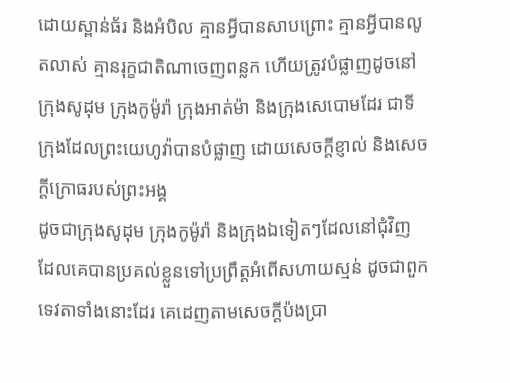ដោយស្ពាន់ធ័រ និងអំបិល គ្មានអ្វីបានសាបព្រោះ គ្មានអ្វីបានលូតលាស់ គ្មានរុក្ខជាតិណាចេញពន្លក ហើយត្រូវបំផ្លាញដូចនៅក្រុងសូដុម ក្រុងកូម៉ូរ៉ា ក្រុងអាត់ម៉ា និងក្រុងសេបោមដែរ ជាទីក្រុងដែលព្រះយេហូវ៉ាបានបំផ្លាញ ដោយសេចក្ដីខ្ញាល់ និងសេចក្ដីក្រោធរបស់ព្រះអង្គ
ដូចជាក្រុងសូដុម ក្រុងកូម៉ូរ៉ា និងក្រុងឯទៀតៗដែលនៅជុំវិញ ដែលគេបានប្រគល់ខ្លួនទៅប្រព្រឹត្តអំពើសហាយស្មន់ ដូចជាពួកទេវតាទាំងនោះដែរ គេដេញតាមសេចក្ដីប៉ងប្រា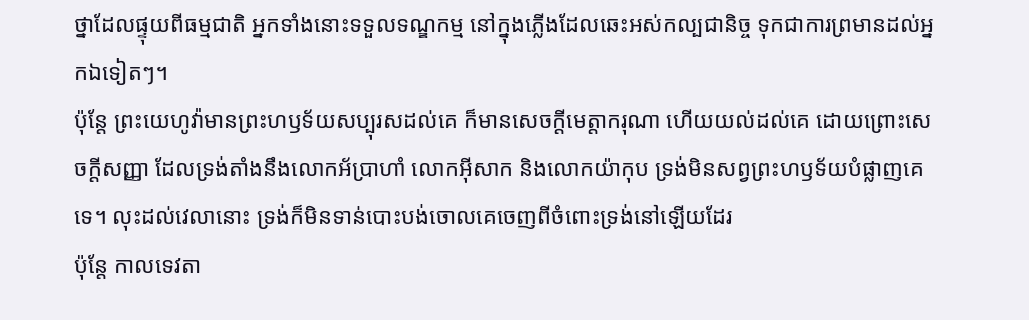ថ្នាដែលផ្ទុយពីធម្មជាតិ អ្នកទាំងនោះទទួលទណ្ឌកម្ម នៅក្នុងភ្លើងដែលឆេះអស់កល្បជានិច្ច ទុកជាការព្រមានដល់អ្នកឯទៀតៗ។
ប៉ុន្តែ ព្រះយេហូវ៉ាមានព្រះហឫទ័យសប្បុរសដល់គេ ក៏មានសេចក្ដីមេត្តាករុណា ហើយយល់ដល់គេ ដោយព្រោះសេចក្ដីសញ្ញា ដែលទ្រង់តាំងនឹងលោកអ័ប្រាហាំ លោកអ៊ីសាក និងលោកយ៉ាកុប ទ្រង់មិនសព្វព្រះហឫទ័យបំផ្លាញគេទេ។ លុះដល់វេលានោះ ទ្រង់ក៏មិនទាន់បោះបង់ចោលគេចេញពីចំពោះទ្រង់នៅឡើយដែរ
ប៉ុន្តែ កាលទេវតា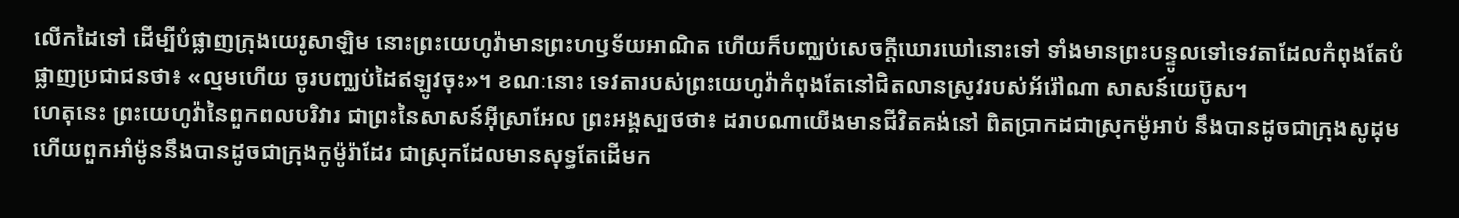លើកដៃទៅ ដើម្បីបំផ្លាញក្រុងយេរូសាឡិម នោះព្រះយេហូវ៉ាមានព្រះហឫទ័យអាណិត ហើយក៏បញ្ឈប់សេចក្ដីឃោរឃៅនោះទៅ ទាំងមានព្រះបន្ទូលទៅទេវតាដែលកំពុងតែបំផ្លាញប្រជាជនថា៖ «ល្មមហើយ ចូរបញ្ឈប់ដៃឥឡូវចុះ»។ ខណៈនោះ ទេវតារបស់ព្រះយេហូវ៉ាកំពុងតែនៅជិតលានស្រូវរបស់អ័រ៉ៅណា សាសន៍យេប៊ូស។
ហេតុនេះ ព្រះយេហូវ៉ានៃពួកពលបរិវារ ជាព្រះនៃសាសន៍អ៊ីស្រាអែល ព្រះអង្គស្បថថា៖ ដរាបណាយើងមានជីវិតគង់នៅ ពិតប្រាកដជាស្រុកម៉ូអាប់ នឹងបានដូចជាក្រុងសូដុម ហើយពួកអាំម៉ូននឹងបានដូចជាក្រុងកូម៉ូរ៉ាដែរ ជាស្រុកដែលមានសុទ្ធតែដើមក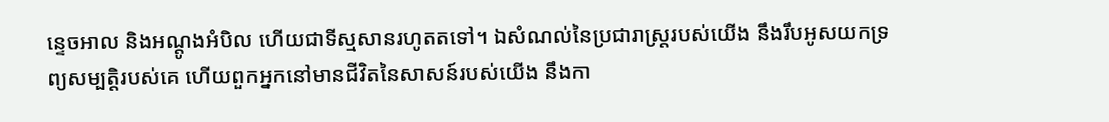ន្ទេចអាល និងអណ្តូងអំបិល ហើយជាទីស្មសានរហូតតទៅ។ ឯសំណល់នៃប្រជារាស្ត្ររបស់យើង នឹងរឹបអូសយកទ្រព្យសម្បត្តិរបស់គេ ហើយពួកអ្នកនៅមានជីវិតនៃសាសន៍របស់យើង នឹងកា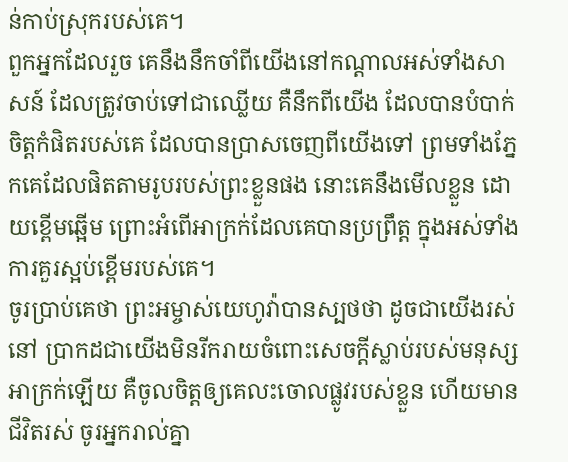ន់កាប់ស្រុករបស់គេ។
ពួកអ្នកដែលរួច គេនឹងនឹកចាំពីយើងនៅកណ្ដាលអស់ទាំងសាសន៍ ដែលត្រូវចាប់ទៅជាឈ្លើយ គឺនឹកពីយើង ដែលបានបំបាក់ចិត្តកំផិតរបស់គេ ដែលបានប្រាសចេញពីយើងទៅ ព្រមទាំងភ្នែកគេដែលផិតតាមរូបរបស់ព្រះខ្លួនផង នោះគេនឹងមើលខ្លួន ដោយខ្ពើមឆ្អើម ព្រោះអំពើអាក្រក់ដែលគេបានប្រព្រឹត្ត ក្នុងអស់ទាំងការគួរស្អប់ខ្ពើមរបស់គេ។
ចូរប្រាប់គេថា ព្រះអម្ចាស់យេហូវ៉ាបានស្បថថា ដូចជាយើងរស់នៅ ប្រាកដជាយើងមិនរីករាយចំពោះសេចក្ដីស្លាប់របស់មនុស្សអាក្រក់ឡើយ គឺចូលចិត្តឲ្យគេលះចោលផ្លូវរបស់ខ្លួន ហើយមានជីវិតរស់ ចូរអ្នករាល់គ្នា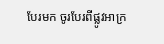បែរមក ចូរបែរពីផ្លូវអាក្រ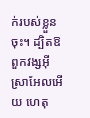ក់របស់ខ្លួនចុះ។ ដ្បិតឱពួកវង្សអ៊ីស្រាអែលអើយ ហេតុ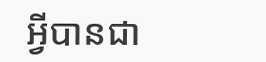អ្វីបានជា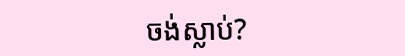ចង់ស្លាប់?